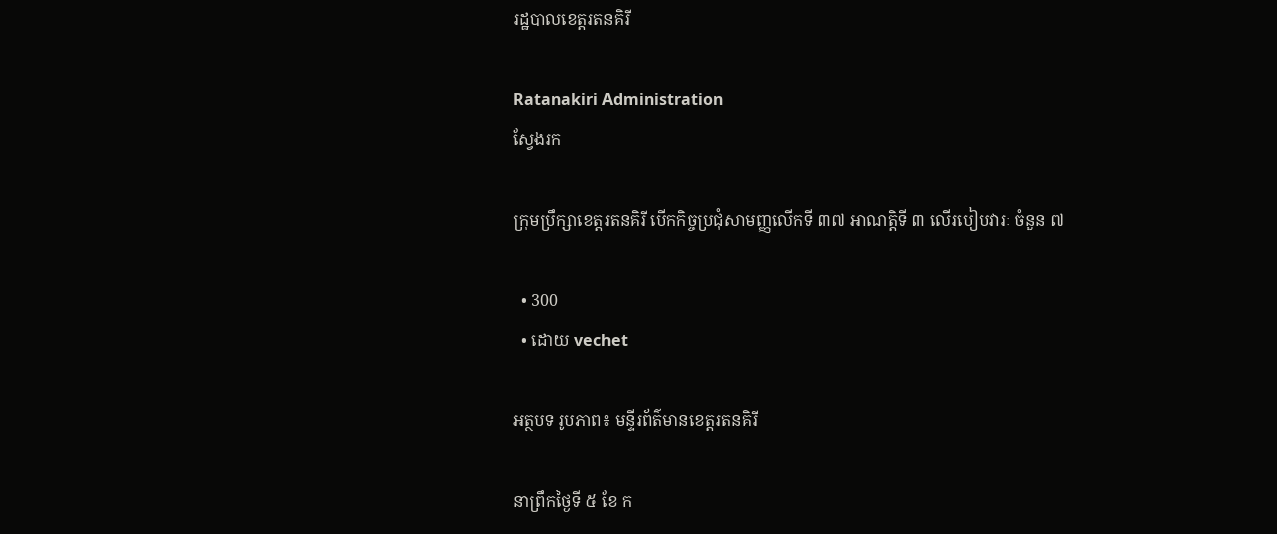រដ្ឋបាលខេត្តរតនគិរី

Ratanakiri Administration
ស្វែងរក

ក្រុមប្រឹក្សាខេត្តរតនគិរី បើកកិច្ចប្រជុំសាមញ្ញលើកទី ៣៧ អាណត្តិទី ៣ លើរបៀបវារៈ ចំនួន ៧

  • 300
  • ដោយ vechet

អត្ថបទ រូបភាព៖ មន្ទីរព័ត៌មានខេត្តរតនគិរី

នាព្រឹកថ្ងៃទី ៥ ខែ ក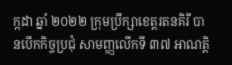ក្កដា ឆ្នាំ ២០២២ ក្រុមប្រឹក្សាខេត្តរតនគិរី បានបើកកិច្ចប្រជុំ សាមញ្ញលើកទី ៣៧ អាណត្តិ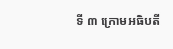ទី ៣ ក្រោមអធិបតី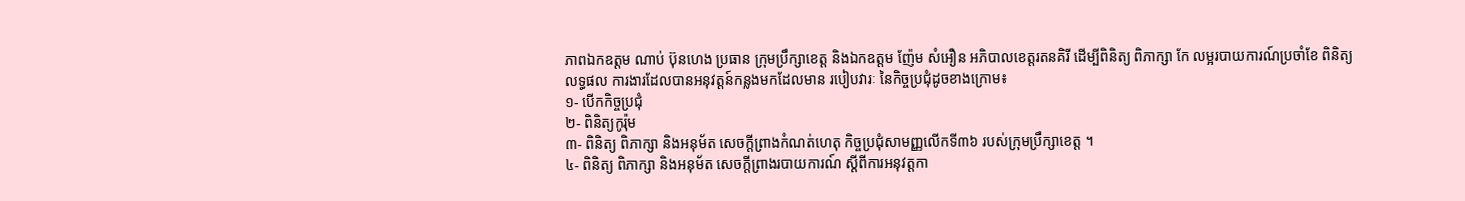ភាពឯកឧត្តម ណាប់ ប៊ុនហេង ប្រធាន ក្រុមប្រឹក្សាខេត្ត និងឯកឧត្តម ញ៉ែម សំអឿន អភិបាលខេត្តរតនគិរី ដើម្បីពិនិត្យ ពិភាក្សា កែ លម្អរបាយការណ៍ប្រចាំខែ ពិនិត្យលទ្ធផល ការងារដែលបានអនុវត្តន៍កន្លងមកដែលមាន របៀបវារៈ នៃកិច្ចប្រជុំដូចខាងក្រោម៖
១- បើកកិច្ចប្រជុំ
២- ពិនិត្យកូរ៉ុម
៣- ពិនិត្យ ពិភាក្សា និងអនុម័ត សេចក្តីព្រាងកំណត់ហេតុ កិច្ចប្រជុំសាមញ្ញលើកទី៣៦ របស់ក្រុមប្រឹក្សាខេត្ត ។
៤- ពិនិត្យ ពិភាក្សា និងអនុម័ត សេចក្តីព្រាងរបាយការណ៍ ស្តីពីការអនុវត្តកា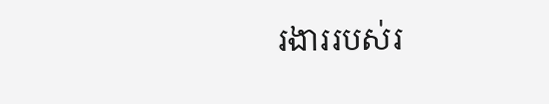រងាររបស់រ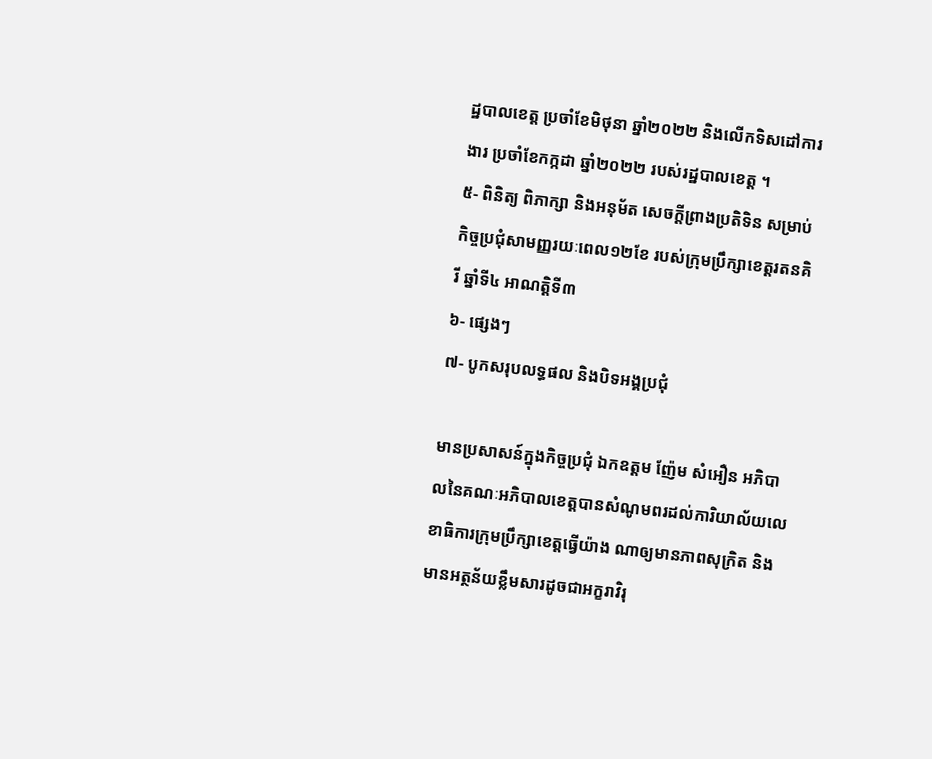ដ្ឋបាលខេត្ត ប្រចាំខែមិថុនា ឆ្នាំ២០២២ និងលើកទិសដៅការងារ ប្រចាំខែកក្កដា ឆ្នាំ២០២២ របស់រដ្ឋបាលខេត្ត ។
៥- ពិនិត្យ ពិភាក្សា និងអនុម័ត សេចក្តីព្រាងប្រតិទិន សម្រាប់កិច្ចប្រជុំសាមញ្ញរយៈពេល១២ខែ របស់ក្រុមប្រឹក្សាខេត្តរតនគិរី ឆ្នាំទី៤ អាណត្តិទី៣
៦- ផ្សេងៗ
៧- បូកសរុបលទ្ធផល និងបិទអង្គប្រជុំ

មានប្រសាសន៍ក្នុងកិច្ចប្រជុំ ឯកឧត្តម ញ៉ែម សំអឿន អភិបាលនៃគណៈអភិបាលខេត្តបានសំណូមពរដល់ការិយាល័យលេខាធិការក្រុមប្រឹក្សាខេត្តធ្វើយ៉ាង ណាឲ្យមានភាពសុក្រិត និងមានអត្ថន័យខ្លឹមសារដូចជាអក្ខរាវិរុ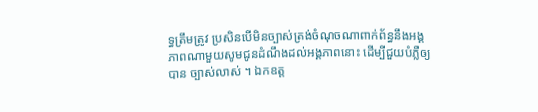ទ្ធត្រឹមត្រូវ ប្រសិនបើមិនច្បាស់ត្រង់ចំណុចណាពាក់ព័ន្ធនឹងអង្គភាពណាមួយសូមជូនដំណឹងដល់អង្គភាពនោះ ដើម្បីជួយបំភ្លឺឲ្យបាន ច្បាស់លាស់ ។ ឯកឧត្ត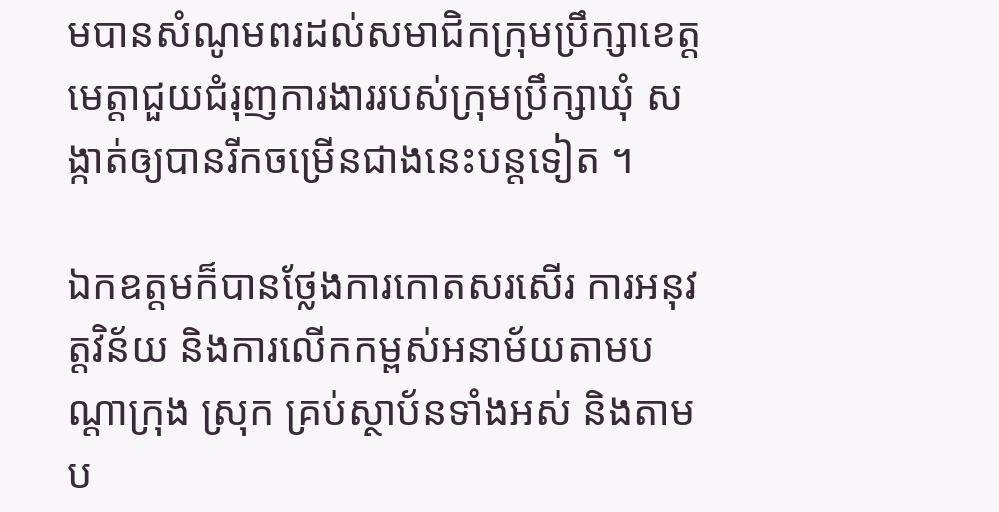មបានសំណូមពរដល់សមាជិកក្រុមប្រឹក្សាខេត្តមេត្តាជួយជំរុញការងាររបស់ក្រុមប្រឹក្សាឃុំ សង្កាត់ឲ្យបានរីកចម្រើនជាងនេះបន្តទៀត ។

ឯកឧត្តមក៏បានថ្លែងការកោតសរសើរ ការអនុវត្តវិន័យ និងការលើកកម្ពស់អនាម័យតាមបណ្ដាក្រុង ស្រុក គ្រប់ស្ថាប័នទាំងអស់ និងតាមប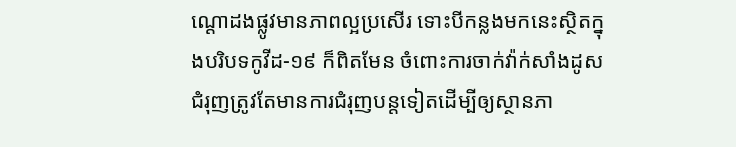ណ្ដោដងផ្លូវមានភាពល្អប្រសើរ ទោះបីកន្លងមកនេះស្ថិតក្នុងបរិបទកូវីដ-១៩ ក៏ពិតមែន ចំពោះការចាក់វ៉ាក់សាំងដូសជំរុញត្រូវតែមានការជំរុញបន្តទៀតដើម្បីឲ្យស្ថានភា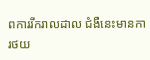ពការរីករាលដាល ជំងឺនេះមានការថយ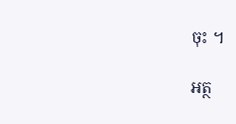ចុះ ។

អត្ថ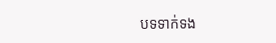បទទាក់ទង